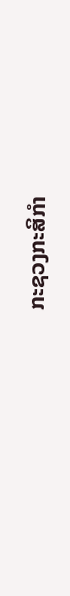ກະຊວງກະສິກໍາ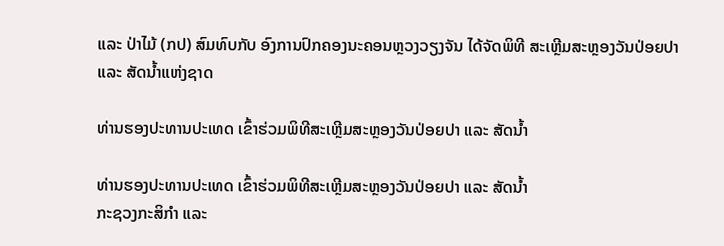ແລະ ປ່າໄມ້ (ກປ) ສົມທົບກັບ ອົງການປົກຄອງນະຄອນຫຼວງວຽງຈັນ ໄດ້ຈັດພິທີ ສະເຫຼີມສະຫຼອງວັນປ່ອຍປາ ແລະ ສັດນໍ້າແຫ່ງຊາດ

ທ່ານຮອງປະທານປະເທດ ເຂົ້າຮ່ວມພິທີສະເຫຼີມສະຫຼອງວັນປ່ອຍປາ ແລະ ສັດນໍ້າ

ທ່ານຮອງປະທານປະເທດ ເຂົ້າຮ່ວມພິທີສະເຫຼີມສະຫຼອງວັນປ່ອຍປາ ແລະ ສັດນໍ້າ
ກະຊວງກະສິກໍາ ແລະ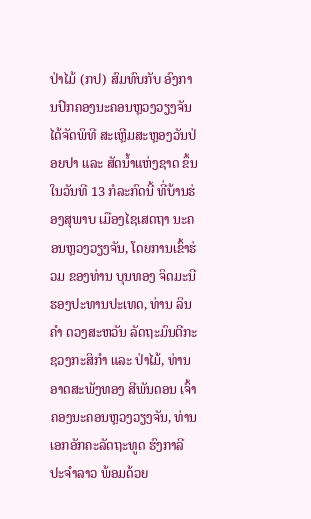ປ່າໄມ້ (ກປ) ສົມທົບກັບ ອົງການປົກຄອງນະຄອນຫຼວງວຽງຈັນ ໄດ້ຈັດພິທີ ສະເຫຼີມສະຫຼອງວັນປ່ອຍປາ ແລະ ສັດນໍ້າແຫ່ງຊາດ ຂຶ້ນ ໃນວັນທີ 13 ກໍລະກົດນີ້ ທີ່ບ້ານຮ່ອງສຸພາບ ເມືອງໄຊເສດຖາ ນະຄອນຫຼວງວຽງຈັນ, ໂດຍການເຂົ້າຮ່ວມ ຂອງທ່ານ ບຸນທອງ ຈິດມະນີ ຮອງປະທານປະເທດ, ທ່ານ ລິນຄໍາ ດວງສະຫວັນ ລັດຖະມົນຕີກະຊວງກະສິກໍາ ແລະ ປ່າໄມ້, ທ່ານ ອາດສະພັງທອງ ສີພັນດອນ ເຈົ້າຄອງນະຄອນຫຼວງວຽງຈັນ, ທ່ານເອກອັກຄະລັດຖະທູດ ຮົງກາລີ ປະຈໍາລາວ ພ້ອມດ້ວຍ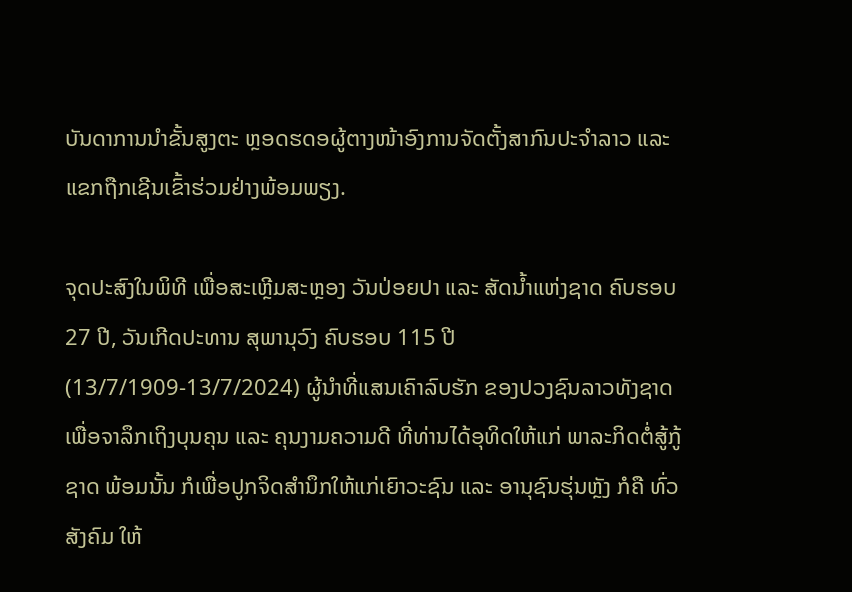ບັນດາການນຳຂັ້ນສູງຕະ ຫຼອດຮດອຜູ້ຕາງໜ້າອົງການຈັດຕັ້ງສາກົນປະຈຳລາວ ແລະ ແຂກຖືກເຊີນເຂົ້າຮ່ວມຢ່າງພ້ອມພຽງ.

ຈຸດປະສົງໃນພິທີ ເພື່ອສະເຫຼີມສະຫຼອງ ວັນປ່ອຍປາ ແລະ ສັດນໍ້າແຫ່ງຊາດ ຄົບຮອບ 27 ປີ, ວັນເກີດປະທານ ສຸພານຸວົງ ຄົບຮອບ 115 ປີ (13/7/1909-13/7/2024) ຜູ້ນໍາທີ່ແສນເຄົາລົບຮັກ ຂອງປວງຊົນລາວທັງຊາດ ເພື່ອຈາລຶກເຖິງບຸນຄຸນ ແລະ ຄຸນງາມຄວາມດີ ທີ່ທ່ານໄດ້ອຸທິດໃຫ້ແກ່ ພາລະກິດຕໍ່ສູ້ກູ້ຊາດ ພ້ອມນັ້ນ ກໍເພື່ອປູກຈິດສໍານຶກໃຫ້ແກ່ເຍົາວະຊົນ ແລະ ອານຸຊົນຮຸ່ນຫຼັງ ກໍຄື ທົ່ວສັງຄົມ ໃຫ້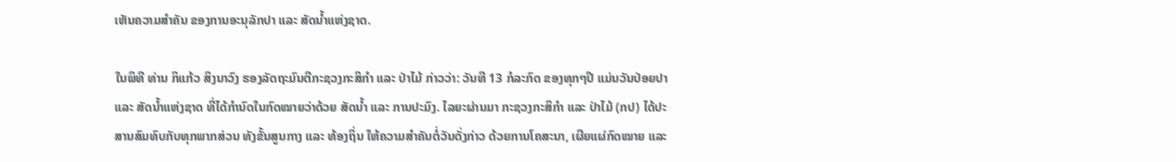ເຫັນຄວາມສໍາຄັນ ຂອງການອະນຸລັກປາ ແລະ ສັດນໍ້າແຫ່ງຊາດ.

ໃນພິທີ ທ່ານ ກິແກ້ວ ສິງນາວົງ ຮອງລັດຖະມົນຕີກະຊວງກະສິກໍາ ແລະ ປ່າໄມ້ ກ່າວວ່າ: ວັນທີ 13 ກໍລະກົດ ຂອງທຸກໆປີ ແມ່ນວັນປ່ອຍປາ ແລະ ສັດນໍ້າແຫ່ງຊາດ ທີ່ໄດ້ກໍານົດໃນກົດໝາຍວ່າດ້ວຍ ສັດນໍ້າ ແລະ ການປະມົງ. ໄລຍະຜ່ານມາ ກະຊວງກະສິກຳ ແລະ ປ່າໄມ້ (ກປ) ໄດ້ປະສານສົມທົບກັບທຸກພາກສ່ວນ ທັງຂັ້ນສູນກາງ ແລະ ທ້ອງຖິ່ນ ໃຫ້ຄວາມສໍາຄັນຕໍ່ວັນດັ່ງກ່າວ ດ້ວຍການໂຄສະນາ, ເຜີຍແຜ່ກົດໝາຍ ແລະ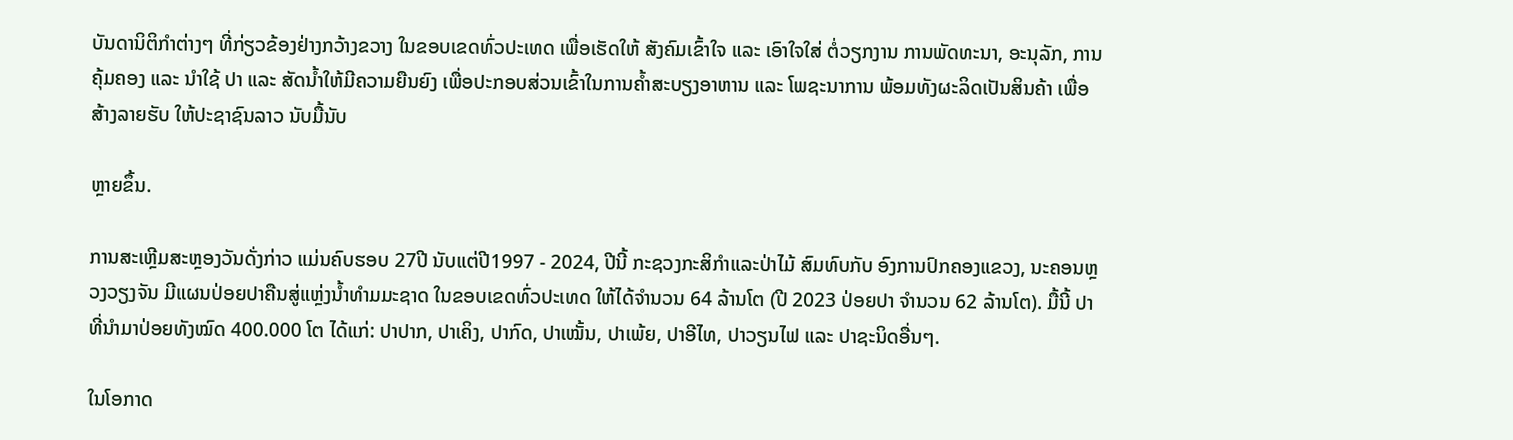ບັນດານິຕິກໍາຕ່າງໆ ທີ່ກ່ຽວຂ້ອງຢ່າງກວ້າງຂວາງ ໃນຂອບເຂດທົ່ວປະເທດ ເພື່ອເຮັດໃຫ້ ສັງຄົມເຂົ້າໃຈ ແລະ ເອົາໃຈໃສ່ ຕໍ່ວຽກງານ ການພັດທະນາ, ອະນຸລັກ, ການຄຸ້ມຄອງ ແລະ ນໍາໃຊ້ ປາ ແລະ ສັດນໍ້າໃຫ້ມີຄວາມຍືນຍົງ ເພື່ອປະກອບສ່ວນເຂົ້າໃນການຄໍ້າສະບຽງອາຫານ ແລະ ໂພຊະນາການ ພ້ອມທັງຜະລິດເປັນສິນຄ້າ ເພື່ອສ້າງລາຍຮັບ ໃຫ້ປະຊາຊົນລາວ ນັບມື້ນັບ

ຫຼາຍຂຶ້ນ.

ການສະເຫຼີມສະຫຼອງວັນດັ່ງກ່າວ ແມ່ນຄົບຮອບ 27ປີ ນັບແຕ່ປີ1997 - 2024, ປີນີ້ ກະຊວງກະສິກຳແລະປ່າໄມ້ ສົມທົບກັບ ອົງການປົກຄອງແຂວງ, ນະຄອນຫຼວງວຽງຈັນ ມີແຜນປ່ອຍປາຄືນສູ່ແຫຼ່ງນໍ້າທໍາມມະຊາດ ໃນຂອບເຂດທົ່ວປະເທດ ໃຫ້ໄດ້ຈໍານວນ 64 ລ້ານໂຕ (ປີ 2023 ປ່ອຍປາ ຈໍານວນ 62 ລ້ານໂຕ). ມື້ນີ້ ປາທີ່ນໍາມາປ່ອຍທັງໝົດ 400.000 ໂຕ ໄດ້ແກ່: ປາປາກ, ປາເຄິງ, ປາກົດ, ປາເໝັ້ນ, ປາເພ້ຍ, ປາອີໄທ, ປາວຽນໄຟ ແລະ ປາຊະນິດອື່ນໆ.

ໃນໂອກາດ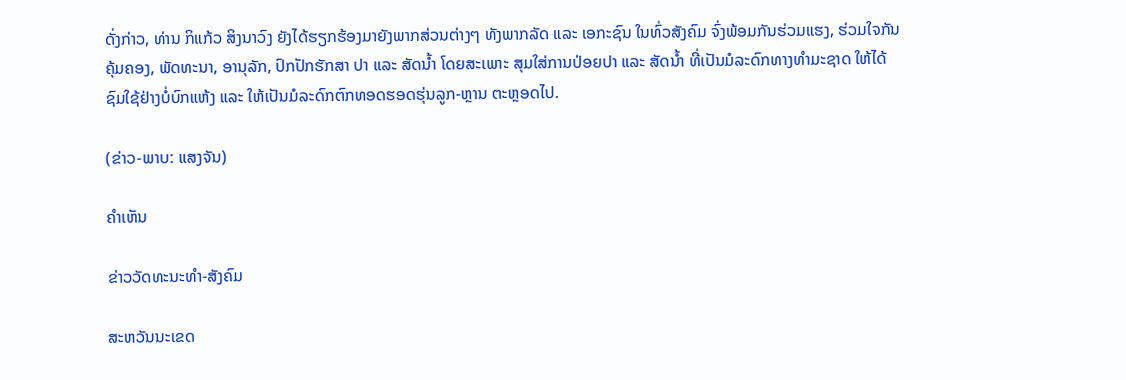ດັ່ງກ່າວ, ທ່ານ ກິແກ້ວ ສິງນາວົງ ຍັງໄດ້ຮຽກຮ້ອງມາຍັງພາກສ່ວນຕ່າງໆ ທັງພາກລັດ ແລະ ເອກະຊົນ ໃນທົ່ວສັງຄົມ ຈົ່ງພ້ອມກັນຮ່ວມແຮງ, ຮ່ວມໃຈກັນ ຄຸ້ມຄອງ, ພັດທະນາ, ອານຸລັກ, ປົກປັກຮັກສາ ປາ ແລະ ສັດນໍ້າ ໂດຍສະເພາະ ສຸມໃສ່ການປ່ອຍປາ ແລະ ສັດນໍ້າ ທີ່ເປັນມໍລະດົກທາງທໍາມະຊາດ ໃຫ້ໄດ້ຊົມໃຊ້ຢ່າງບໍ່ບົກແຫ້ງ ແລະ ໃຫ້ເປັນມໍລະດົກຕົກທອດຮອດຮຸ່ນລູກ-ຫຼານ ຕະຫຼອດໄປ.

(ຂ່າວ-ພາບ: ແສງຈັນ)

ຄໍາເຫັນ

ຂ່າວວັດທະນະທຳ-ສັງຄົມ

ສະຫວັນນະເຂດ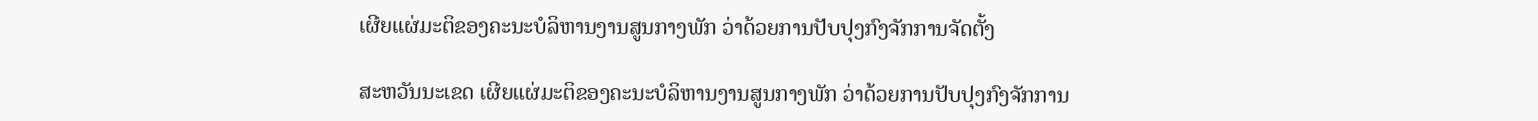ເຜີຍແຜ່ມະຕິຂອງຄະນະບໍລິຫານງານສູນກາງພັກ ວ່າດ້ວຍການປັບປຸງກົງຈັກການຈັດຕັ້ງ

ສະຫວັນນະເຂດ ເຜີຍແຜ່ມະຕິຂອງຄະນະບໍລິຫານງານສູນກາງພັກ ວ່າດ້ວຍການປັບປຸງກົງຈັກການ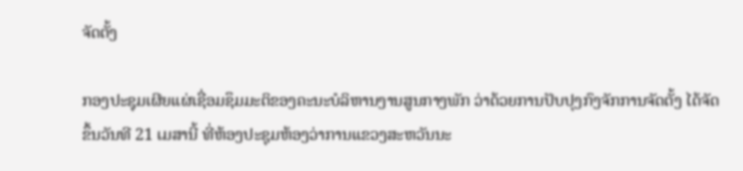ຈັດຕັ້ງ

ກອງປະຊຸມເຜີຍແຜ່ເຊື່ອມຊຶມມະຕິຂອງຄະນະບໍລິຫານງານສູນກາງພັກ ວ່າດ້ວຍການປັບປຸງກົງຈັກການຈັດຕັ້ງ ໄດ້ຈັດຂຶ້ນວັນທີ 21 ເມສານີ້ ທີ່ຫ້ອງປະຊຸມຫ້ອງວ່າການແຂວງສະຫວັນນະ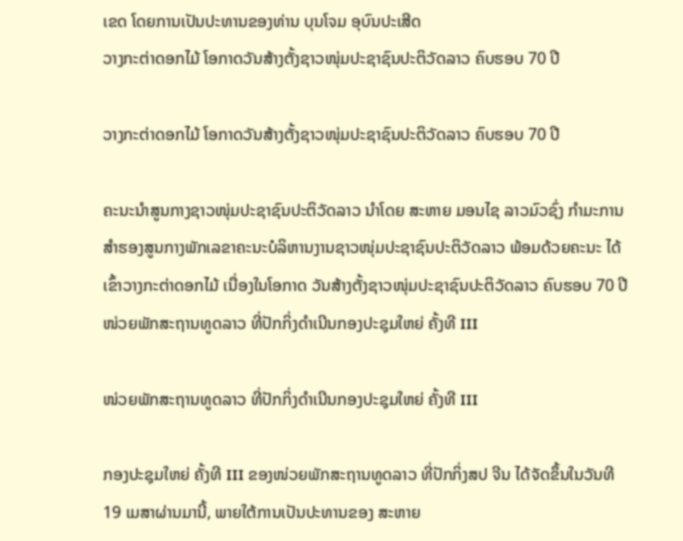ເຂດ ໂດຍການເປັນປະທານຂອງທ່ານ ບຸນໂຈມ ອຸບົນປະເສີດ
ວາງກະຕ່າດອກໄມ້ ໂອກາດວັນສ້າງຕັ້ງຊາວໜຸ່ມປະຊາຊົນປະຕິວັດລາວ ຄົບຮອບ 70 ປີ

ວາງກະຕ່າດອກໄມ້ ໂອກາດວັນສ້າງຕັ້ງຊາວໜຸ່ມປະຊາຊົນປະຕິວັດລາວ ຄົບຮອບ 70 ປີ

ຄະນະນຳສູນກາງຊາວໜຸ່ມປະຊາຊົນປະຕິວັດລາວ ນຳໂດຍ ສະຫາຍ ມອນໄຊ ລາວມົວຊົ່ງ ກຳມະການສໍາຮອງສູນກາງພັກເລຂາຄະນະບໍລິຫານງານຊາວໜຸ່ມປະຊາຊົນປະຕິວັດລາວ ພ້ອມດ້ວຍຄະນະ ໄດ້ເຂົ້າວາງກະຕ່າດອກໄມ້ ເນື່ອງໃນໂອກາດ ວັນສ້າງຕັ້ງຊາວໜຸ່ມປະຊາຊົນປະຕິວັດລາວ ຄົບຮອບ 70 ປີ
ໜ່ວຍພັກສະຖານທູດລາວ ທີ່ປັກກິ່ງດຳເນີນກອງປະຊຸມໃຫຍ່ ຄັ້ງທີ III

ໜ່ວຍພັກສະຖານທູດລາວ ທີ່ປັກກິ່ງດຳເນີນກອງປະຊຸມໃຫຍ່ ຄັ້ງທີ III

ກອງປະຊຸມໃຫຍ່ ຄັ້ງທີ III ຂອງໜ່ວຍພັກສະຖານທູດລາວ ທີ່ປັກກິ່ງສປ ຈີນ ໄດ້ຈັດຂຶ້ນໃນວັນທີ 19 ເມສາຜ່ານມານີ້, ພາຍໃຕ້ການເປັນປະທານຂອງ ສະຫາຍ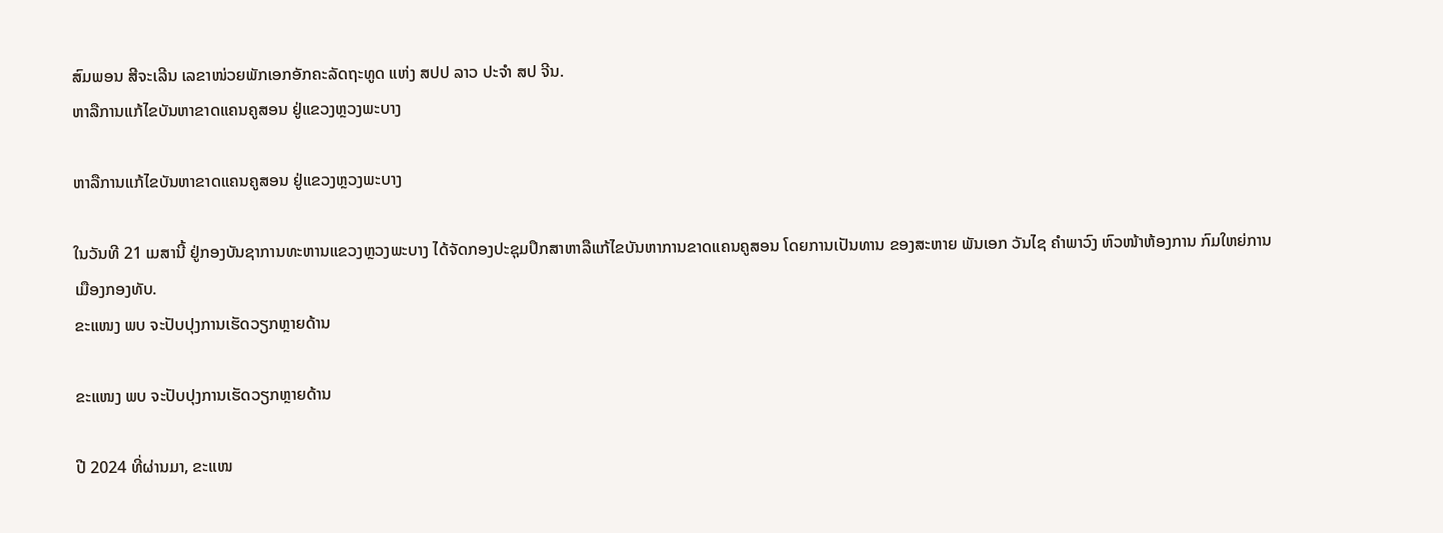ສົມພອນ ສີຈະເລີນ ເລຂາໜ່ວຍພັກເອກອັກຄະລັດຖະທູດ ແຫ່ງ ສປປ ລາວ ປະຈຳ ສປ ຈີນ.
ຫາລືການແກ້ໄຂບັນຫາຂາດແຄນຄູສອນ ຢູ່ແຂວງຫຼວງພະບາງ

ຫາລືການແກ້ໄຂບັນຫາຂາດແຄນຄູສອນ ຢູ່ແຂວງຫຼວງພະບາງ

ໃນວັນທີ 21 ເມສານີ້ ຢູ່ກອງບັນຊາການທະຫານແຂວງຫຼວງພະບາງ ໄດ້ຈັດກອງປະຊຸມປຶກສາຫາລືແກ້ໄຂບັນຫາການຂາດແຄນຄູສອນ ໂດຍການເປັນທານ ຂອງສະຫາຍ ພັນເອກ ວັນໄຊ ຄຳພາວົງ ຫົວໜ້າຫ້ອງການ ກົມໃຫຍ່ການເມືອງກອງທັບ.
ຂະແໜງ ພບ ຈະປັບປຸງການເຮັດວຽກຫຼາຍດ້ານ

ຂະແໜງ ພບ ຈະປັບປຸງການເຮັດວຽກຫຼາຍດ້ານ

ປີ 2024 ທີ່ຜ່ານມາ, ຂະແໜ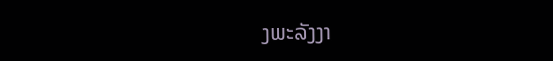ງພະລັງງາ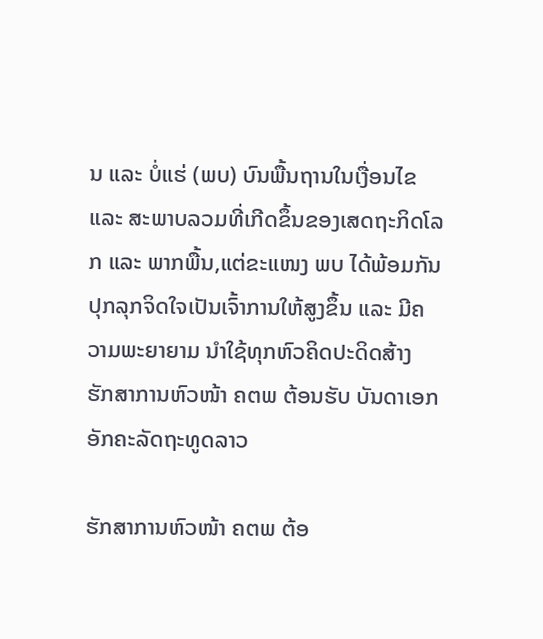ນ ແລະ ບໍ່ແຮ່ (ພບ) ບົນພື້ນຖານໃນເງື່ອນໄຂ ແລະ ສະພາບລວມທີ່ເກີດຂຶ້ນຂອງເສດຖະກິດໂລກ ແລະ ພາກພື້ນ,ແຕ່ຂະແໜງ ພບ ໄດ້ພ້ອມກັນປຸກລຸກຈິດໃຈເປັນເຈົ້າການໃຫ້ສູງຂຶ້ນ ແລະ ມີຄວາມພະຍາຍາມ ນໍາໃຊ້ທຸກຫົວຄິດປະດິດສ້າງ
ຮັກສາການຫົວໜ້າ ຄຕພ ຕ້ອນຮັບ ບັນດາເອກອັກຄະລັດຖະທູດລາວ

ຮັກສາການຫົວໜ້າ ຄຕພ ຕ້ອ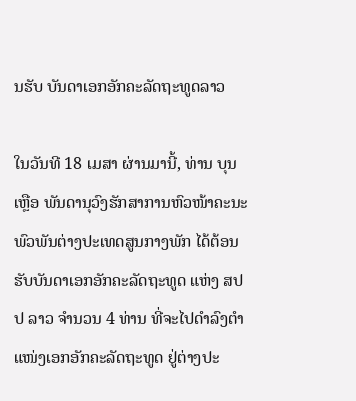ນຮັບ ບັນດາເອກອັກຄະລັດຖະທູດລາວ

ໃນວັນທີ 18 ເມສາ ຜ່ານມານີ້, ທ່ານ ບຸນເຫຼືອ ພັນດານຸວົງຮັກສາການຫົວໜ້າຄະນະພົວພັນຕ່າງປະເທດສູນກາງພັກ ໄດ້ຕ້ອນຮັບບັນດາເອກອັກຄະລັດຖະທູດ ແຫ່ງ ສປປ ລາວ ຈໍານວນ 4 ທ່ານ ທີ່ຈະໄປດໍາລົງຕໍາແໜ່ງເອກອັກຄະລັດຖະທູດ ຢູ່ຕ່າງປະ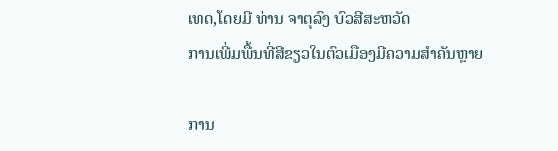ເທດ,ໂດຍມີ ທ່ານ ຈາຕຸລົງ ບົວສີສະຫວັດ
ການເພີ່ມພື້ນທີ່ສີຂຽວໃນຕົວເມືອງມີຄວາມສໍາຄັນຫຼາຍ

ການ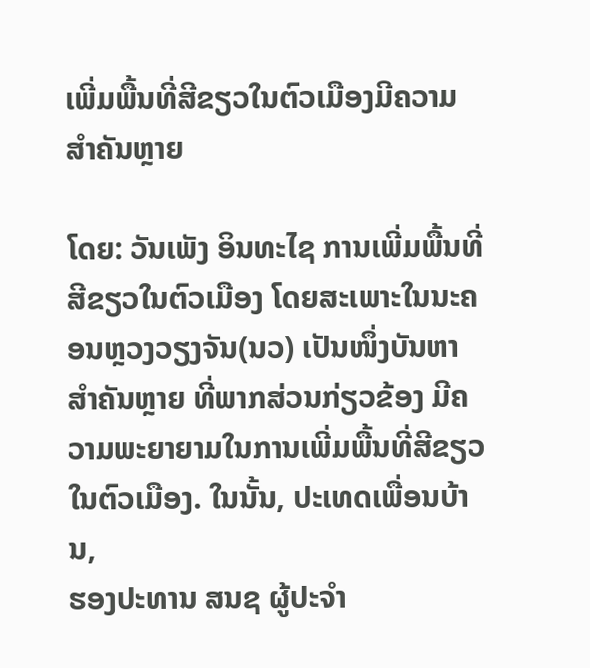ເພີ່ມພື້ນທີ່ສີຂຽວໃນຕົວເມືອງມີຄວາມສໍາຄັນຫຼາຍ

ໂດຍ: ວັນເພັງ ອິນທະໄຊ ການເພີ່ມພື້ນທີ່ສີຂຽວໃນຕົວເມືອງ ໂດຍສະເພາະໃນນະຄອນຫຼວງວຽງຈັນ(ນວ) ເປັນໜຶ່ງບັນຫາສໍາຄັນຫຼາຍ ທີ່ພາກສ່ວນກ່ຽວຂ້ອງ ມີຄວາມພະຍາຍາມໃນການເພີ່ມພື້ນທີ່ສີຂຽວ ໃນຕົວເມືອງ. ໃນນັ້ນ, ປະເທດເພື່ອນບ້ານ,
ຮອງປະທານ ສນຊ ຜູ້ປະຈໍາ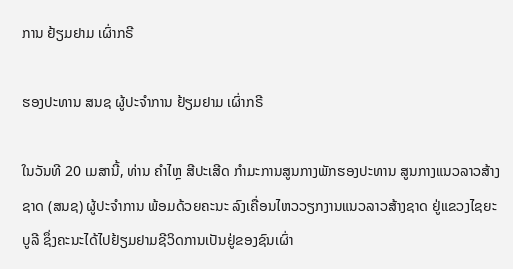ການ ຢ້ຽມຢາມ ເຜົ່າກຣີ

ຮອງປະທານ ສນຊ ຜູ້ປະຈໍາການ ຢ້ຽມຢາມ ເຜົ່າກຣີ

ໃນວັນທີ 20 ເມສານີ້, ທ່ານ ຄໍາໄຫຼ ສີປະເສີດ ກໍາມະການສູນກາງພັກຮອງປະທານ ສູນກາງແນວລາວສ້າງຊາດ (ສນຊ) ຜູ້ປະຈໍາການ ພ້ອມດ້ວຍຄະນະ ລົງເຄື່ອນໄຫວວຽກງານແນວລາວສ້າງຊາດ ຢູ່ແຂວງໄຊຍະບູລີ ຊຶ່ງຄະນະໄດ້ໄປຢ້ຽມຢາມຊີວິດການເປັນຢູ່ຂອງຊົນເຜົ່າ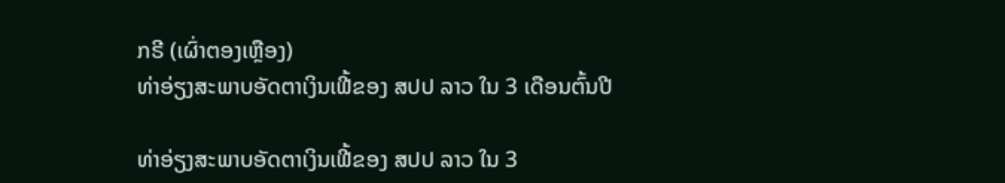ກຣີ (ເຜົ່າຕອງເຫຼືອງ)
ທ່າອ່ຽງສະພາບອັດຕາເງິນເຟີ້ຂອງ ສປປ ລາວ ໃນ 3 ເດືອນຕົ້ນປີ

ທ່າອ່ຽງສະພາບອັດຕາເງິນເຟີ້ຂອງ ສປປ ລາວ ໃນ 3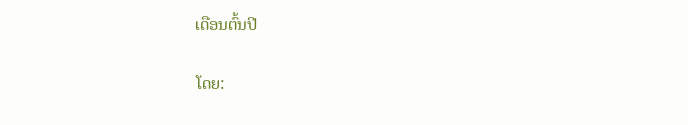ເດືອນຕົ້ນປີ

ໂດຍ: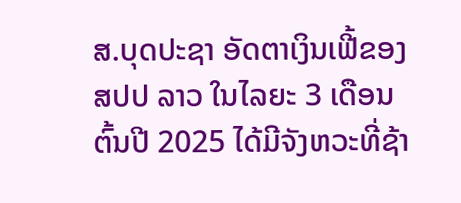ສ.ບຸດປະຊາ ອັດຕາເງິນເຟີ້ຂອງ ສປປ ລາວ ໃນໄລຍະ 3 ເດືອນຕົ້ນປີ 2025 ໄດ້ມີຈັງຫວະທີ່ຊ້າ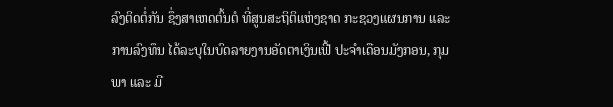ລົງຕິດຕໍ່ກັນ ຊຶ່ງສາເຫດຕົ້ນຕໍ ທີ່ສູນສະຖິຕິແຫ່ງຊາດ ກະຊວງແຜນການ ແລະ ການລົງທຶນ ໄດ້ລະບຸໃນບົດລາຍງານອັດຕາເງິນເຟີ້ ປະຈໍາເດືອນມັງກອນ, ກຸມພາ ແລະ ມີ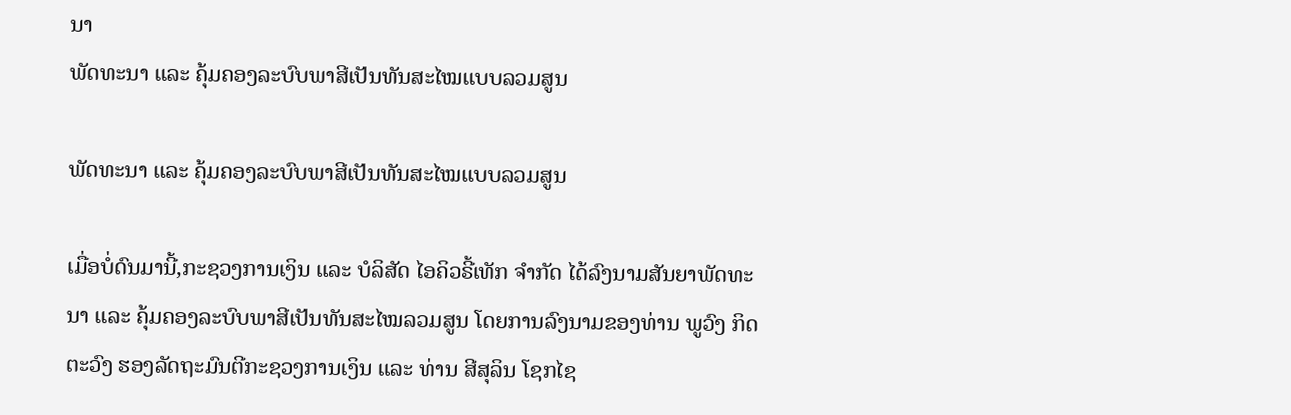ນາ
ພັດທະນາ ແລະ ຄຸ້ມຄອງລະບົບພາສີເປັນທັນສະໄໝແບບລວມສູນ

ພັດທະນາ ແລະ ຄຸ້ມຄອງລະບົບພາສີເປັນທັນສະໄໝແບບລວມສູນ

ເມື່ອບໍ່ດົນມານີ້,ກະຊວງການເງິນ ແລະ ບໍລິສັດ ໄອຄິວຣີ້ເທັກ ຈໍາກັດ ໄດ້ລົງນາມສັນຍາພັດທະນາ ແລະ ຄຸ້ມຄອງລະບົບພາສີເປັນທັນສະໄໝລວມສູນ ໂດຍການລົງນາມຂອງທ່ານ ພູວົງ ກິດຕະວົງ ຮອງລັດຖະມົນຕີກະຊວງການເງິນ ແລະ ທ່ານ ສີສຸລິນ ໂຊກໄຊ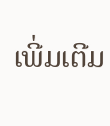ເພີ່ມເຕີມ